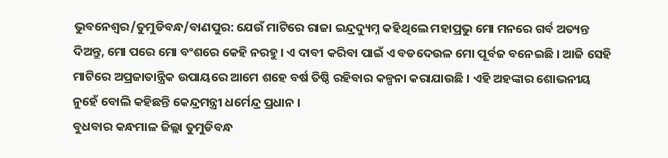ଭୁବନେଶ୍ୱର/ତୁମୁଡିବନ୍ଧ/ବାଣପୁର: ଯେଉଁ ମାଟିରେ ରାଜା ଇନ୍ଦ୍ରଦ୍ୟୁମ୍ନ କହିଥିଲେ ମହାପ୍ରଭୁ ମୋ ମନରେ ଗର୍ବ ଅତ୍ୟନ୍ତ ଦିଅନ୍ତୁ, ମୋ ପରେ ମୋ ବଂଶରେ କେହି ନରହୁ । ଏ ଦାବୀ କରିବା ପାଇଁ ଏ ବଡଦେଉଳ ମୋ ପୂର୍ବଜ ବନେଇଛି । ଆଜି ସେହି ମାଟିରେ ଅପ୍ରଜାତାନ୍ତ୍ରିକ ଉପାୟରେ ଆମେ ଶହେ ବର୍ଷ ତିଷ୍ଠି ରହିବାର କଳ୍ପନା କରାଯାଉଛି । ଏହି ଅହଙ୍କାର ଶୋଭନୀୟ ନୁହେଁ ବୋଲି କହିଛନ୍ତି କେନ୍ଦ୍ରମନ୍ତ୍ରୀ ଧର୍ମେନ୍ଦ୍ର ପ୍ରଧାନ ।
ବୁଧବାର କନ୍ଧମାଳ ଜିଲ୍ଲା ତୁମୁଡିବନ୍ଧ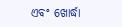ଏବଂ ଖୋର୍ଦ୍ଧା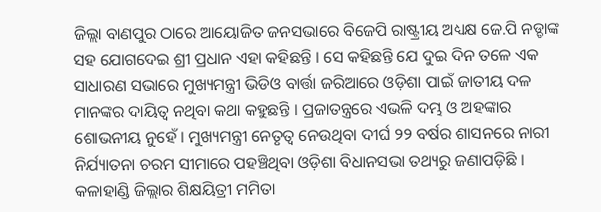ଜିଲ୍ଲା ବାଣପୁର ଠାରେ ଆୟୋଜିତ ଜନସଭାରେ ବିଜେପି ରାଷ୍ଟ୍ରୀୟ ଅଧ୍ୟକ୍ଷ ଜେ.ପି ନଡ୍ଡାଙ୍କ ସହ ଯୋଗଦେଇ ଶ୍ରୀ ପ୍ରଧାନ ଏହା କହିଛନ୍ତି । ସେ କହିଛନ୍ତି ଯେ ଦୁଇ ଦିନ ତଳେ ଏକ ସାଧାରଣ ସଭାରେ ମୁଖ୍ୟମନ୍ତ୍ରୀ ଭିଡିଓ ବାର୍ତ୍ତା ଜରିଆରେ ଓଡ଼ିଶା ପାଇଁ ଜାତୀୟ ଦଳ ମାନଙ୍କର ଦାୟିତ୍ୱ ନଥିବା କଥା କହୁଛନ୍ତି । ପ୍ରଜାତନ୍ତ୍ରରେ ଏଭଳି ଦମ୍ଭ ଓ ଅହଙ୍କାର ଶୋଭନୀୟ ନୁହେଁ । ମୁଖ୍ୟମନ୍ତ୍ରୀ ନେତୃତ୍ୱ ନେଉଥିବା ଦୀର୍ଘ ୨୨ ବର୍ଷର ଶାସନରେ ନାରୀ ନିର୍ଯ୍ୟାତନା ଚରମ ସୀମାରେ ପହଞ୍ଚିଥିବା ଓଡ଼ିଶା ବିଧାନସଭା ତଥ୍ୟରୁ ଜଣାପଡ଼ିଛି । କଳାହାଣ୍ଡି ଜିଲ୍ଲାର ଶିକ୍ଷୟିତ୍ରୀ ମମିତା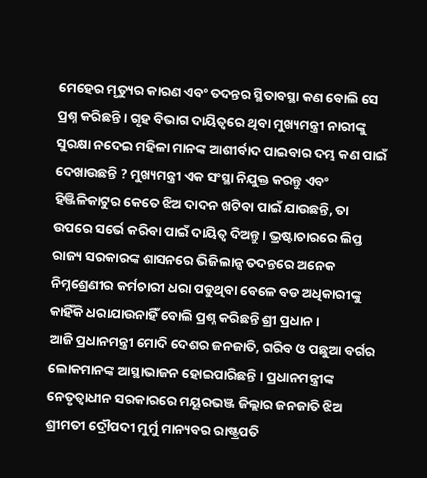ମେହେର ମୃତ୍ୟୁର କାରଣ ଏବଂ ତଦନ୍ତର ସ୍ଥିତାବସ୍ଥା କଣ ବୋଲି ସେ ପ୍ରଶ୍ନ କରିଛନ୍ତି । ଗୃହ ବିଭାଗ ଦାୟିତ୍ୱରେ ଥିବା ମୁଖ୍ୟମନ୍ତ୍ରୀ ନାରୀଙ୍କୁ ସୁରକ୍ଷା ନଦେଇ ମହିଳା ମାନଙ୍କ ଆଶୀର୍ବାଦ ପାଇବାର ଦମ୍ଭ କଣ ପାଇଁ ଦେଖାଉଛନ୍ତି ? ମୁଖ୍ୟମନ୍ତ୍ରୀ ଏକ ସଂସ୍ଥା ନିଯୁକ୍ତ କରନ୍ତୁ ଏବଂ ହିଞ୍ଜିଳିକାଟୁର କେତେ ଝିଅ ଦାଦନ ଖଟିବା ପାଇଁ ଯାଉଛନ୍ତି, ତା ଉପରେ ସର୍ଭେ କରିବା ପାଇଁ ଦାୟିତ୍ୱ ଦିଅନ୍ତୁ । ଭ୍ରଷ୍ଟାଚାରରେ ଲିପ୍ତ ରାଜ୍ୟ ସରକାରଙ୍କ ଶାସନରେ ଭିଜିଲାନ୍ସ ତଦନ୍ତରେ ଅନେକ ନିମ୍ନଶ୍ରେଣୀର କର୍ମଚାରୀ ଧରା ପଡୁଥିବା ବେଳେ ବଡ ଅଧିକାରୀଙ୍କୁ କାହିଁକି ଧରାଯାଉନାହିଁ ବୋଲି ପ୍ରଶ୍ନ କରିଛନ୍ତି ଶ୍ରୀ ପ୍ରଧାନ ।
ଆଜି ପ୍ରଧାନମନ୍ତ୍ରୀ ମୋଦି ଦେଶର ଜନଜାତି, ଗରିବ ଓ ପଛୁଆ ବର୍ଗର ଲୋକମାନଙ୍କ ଆସ୍ଥାଭାଜନ ହୋଇପାରିଛନ୍ତି । ପ୍ରଧାନମନ୍ତ୍ରୀଙ୍କ ନେତୃତ୍ୱାଧୀନ ସରକାରରେ ମୟୂରଭଞ୍ଜ ଜିଲ୍ଲାର ଜନଜାତି ଝିଅ ଶ୍ରୀମତୀ ଦ୍ରୌପଦୀ ମୁର୍ମୁ ମାନ୍ୟବର ରାଷ୍ଟ୍ରପତି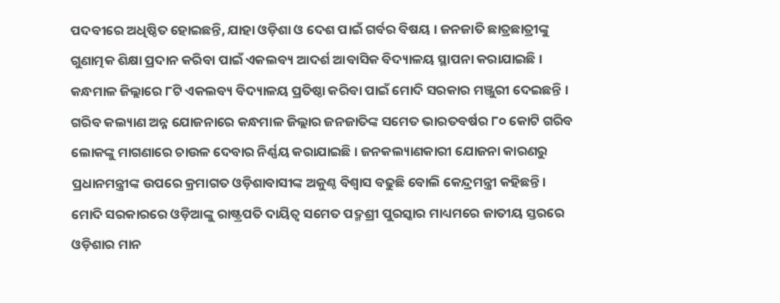ପଦବୀରେ ଅଧିଷ୍ଠିତ ହୋଇଛନ୍ତି, ଯାହା ଓଡ଼ିଶା ଓ ଦେଶ ପାଇଁ ଗର୍ବର ବିଷୟ । ଜନଜାତି ଛାତ୍ରଛାତ୍ରୀଙ୍କୁ ଗୁଣାତ୍ମକ ଶିକ୍ଷା ପ୍ରଦାନ କରିବା ପାଇଁ ଏକଲବ୍ୟ ଆଦର୍ଶ ଆବାସିକ ବିଦ୍ୟାଳୟ ସ୍ଥାପନା କରାଯାଇଛି । କନ୍ଧମାଳ ଜିଲ୍ଲାରେ ୮ଟି ଏକଲବ୍ୟ ବିଦ୍ୟାଳୟ ପ୍ରତିଷ୍ଠା କରିବା ପାଇଁ ମୋଦି ସରକାର ମଞ୍ଜୁରୀ ଦେଇଛନ୍ତି । ଗରିବ କଲ୍ୟାଣ ଅନ୍ନ ଯୋଜନାରେ କନ୍ଧମାଳ ଜିଲ୍ଲାର ଜନଜାତିଙ୍କ ସମେତ ଭାରତବର୍ଷର ୮୦ କୋଟି ଗରିବ ଲୋକଙ୍କୁ ମାଗଣାରେ ଚାଉଳ ଦେବାର ନିର୍ଣ୍ଣୟ କରାଯାଇଛି । ଜନକଲ୍ୟାଣକାରୀ ଯୋଜନା କାରଣରୁ ପ୍ରଧାନମନ୍ତ୍ରୀଙ୍କ ଉପରେ କ୍ରମାଗତ ଓଡ଼ିଶାବାସୀଙ୍କ ଅକୁଣ୍ଠ ବିଶ୍ୱାସ ବଢୁଛି ବୋଲି କେନ୍ଦ୍ରମନ୍ତ୍ରୀ କହିଛନ୍ତି।
ମୋଦି ସରକାରରେ ଓଡ଼ିଆଙ୍କୁ ରାଷ୍ଟ୍ରପତି ଦାୟିତ୍ୱ ସମେତ ପଦ୍ମଶ୍ରୀ ପୁରସ୍କାର ମାଧ୍ୟମରେ ଜାତୀୟ ସ୍ତରରେ ଓଡ଼ିଶାର ମାନ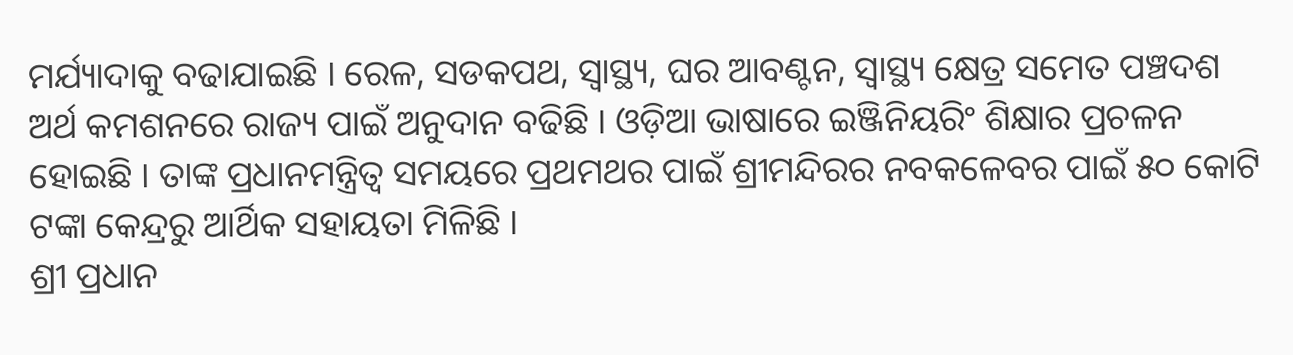ମର୍ଯ୍ୟାଦାକୁ ବଢାଯାଇଛି । ରେଳ, ସଡକପଥ, ସ୍ୱାସ୍ଥ୍ୟ, ଘର ଆବଣ୍ଟନ, ସ୍ୱାସ୍ଥ୍ୟ କ୍ଷେତ୍ର ସମେତ ପଞ୍ଚଦଶ ଅର୍ଥ କମଶନରେ ରାଜ୍ୟ ପାଇଁ ଅନୁଦାନ ବଢିଛି । ଓଡ଼ିଆ ଭାଷାରେ ଇଞ୍ଜିନିୟରିଂ ଶିକ୍ଷାର ପ୍ରଚଳନ ହୋଇଛି । ତାଙ୍କ ପ୍ରଧାନମନ୍ତ୍ରିତ୍ଵ ସମୟରେ ପ୍ରଥମଥର ପାଇଁ ଶ୍ରୀମନ୍ଦିରର ନବକଳେବର ପାଇଁ ୫୦ କୋଟି ଟଙ୍କା କେନ୍ଦ୍ରରୁ ଆର୍ଥିକ ସହାୟତା ମିଳିଛି ।
ଶ୍ରୀ ପ୍ରଧାନ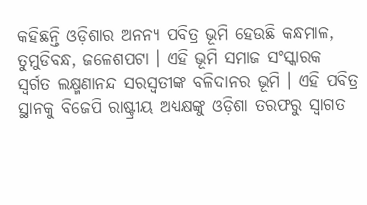କହିଛନ୍ତି ଓଡ଼ିଶାର ଅନନ୍ୟ ପବିତ୍ର ଭୂମି ହେଉଛି କନ୍ଧମାଳ, ତୁମୁଡିବନ୍ଧ, ଜଳେଶପଟା । ଏହି ଭୂମି ସମାଜ ସଂସ୍କାରକ ସ୍ୱର୍ଗତ ଲକ୍ଷ୍ମଣାନନ୍ଦ ସରସ୍ୱତୀଙ୍କ ବଳିଦାନର ଭୂମି । ଏହି ପବିତ୍ର ସ୍ଥାନକୁ ବିଜେପି ରାଷ୍ଟ୍ରୀୟ ଅଧ୍ୟକ୍ଷଙ୍କୁ ଓଡ଼ିଶା ତରଫରୁ ସ୍ୱାଗତ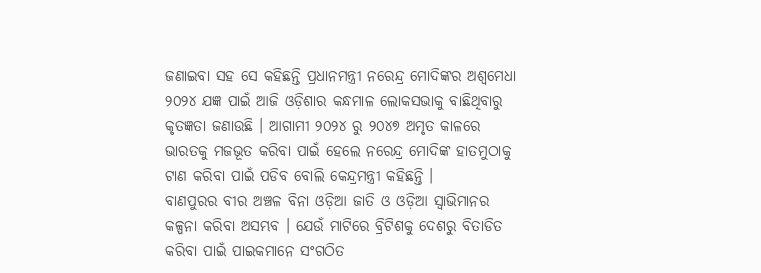ଜଣାଇବା ସହ ସେ କହିଛନ୍ତି ପ୍ରଧାନମନ୍ତ୍ରୀ ନରେନ୍ଦ୍ର ମୋଦିଙ୍କର ଅଶ୍ୱମେଧା ୨୦୨୪ ଯଜ୍ଞ ପାଇଁ ଆଜି ଓଡ଼ିଶାର କନ୍ଧମାଳ ଲୋକସଭାକୁ ବାଛିଥିବାରୁ କୃତଜ୍ଞତା ଜଣାଉଛି । ଆଗାମୀ ୨୦୨୪ ରୁ ୨୦୪୭ ଅମୃତ କାଳରେ ଭାରତକୁ ମଜଭୂତ କରିବା ପାଇଁ ହେଲେ ନରେନ୍ଦ୍ର ମୋଦିଙ୍କ ହାତମୁଠାକୁ ଟାଣ କରିବା ପାଇଁ ପଡିବ ବୋଲି କେନ୍ଦ୍ରମନ୍ତ୍ରୀ କହିଛନ୍ତି ।
ବାଣପୁରର ବୀର ଅଞ୍ଚଳ ବିନା ଓଡ଼ିଆ ଜାତି ଓ ଓଡ଼ିଆ ସ୍ୱାଭିମାନର କଳ୍ପନା କରିବା ଅସମ୍ଭବ । ଯେଉଁ ମାଟିରେ ବ୍ରିଟିଶକୁ ଦେଶରୁ ବିତାଡିତ କରିବା ପାଇଁ ପାଇକମାନେ ସଂଗଠିତ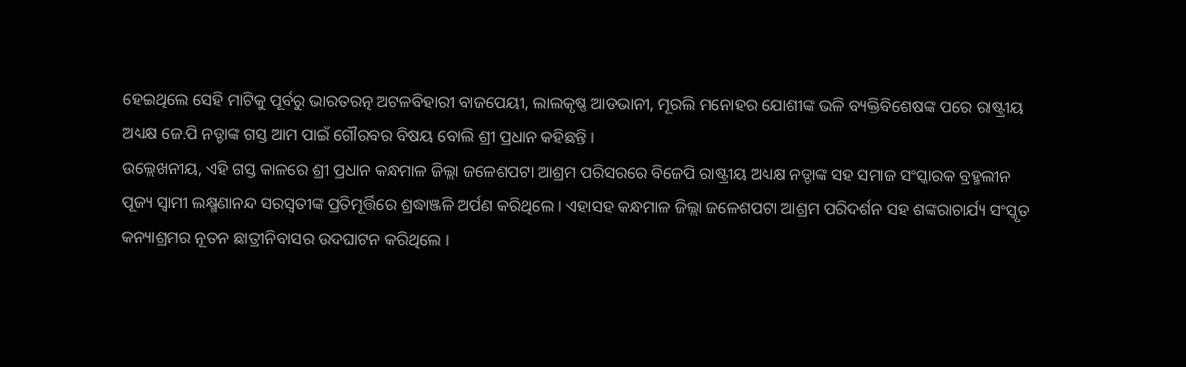ହେଇଥିଲେ ସେହି ମାଟିକୁ ପୂର୍ବରୁ ଭାରତରତ୍ନ ଅଟଳବିହାରୀ ବାଜପେୟୀ, ଲାଲକୃଷ୍ଣ ଆଡଭାନୀ, ମୂରଲି ମନୋହର ଯୋଶୀଙ୍କ ଭଳି ବ୍ୟକ୍ତିବିଶେଷଙ୍କ ପରେ ରାଷ୍ଟ୍ରୀୟ ଅଧ୍ୟକ୍ଷ ଜେ.ପି ନଡ୍ଡାଙ୍କ ଗସ୍ତ ଆମ ପାଇଁ ଗୌରବର ବିଷୟ ବୋଲି ଶ୍ରୀ ପ୍ରଧାନ କହିଛନ୍ତି ।
ଉଲ୍ଲେଖନୀୟ, ଏହି ଗସ୍ତ କାଳରେ ଶ୍ରୀ ପ୍ରଧାନ କନ୍ଧମାଳ ଜିଲ୍ଲା ଜଳେଶପଟା ଆଶ୍ରମ ପରିସରରେ ବିଜେପି ରାଷ୍ଟ୍ରୀୟ ଅଧ୍ୟକ୍ଷ ନଡ୍ଡାଙ୍କ ସହ ସମାଜ ସଂସ୍କାରକ ବ୍ରହ୍ମଲୀନ ପୂଜ୍ୟ ସ୍ୱାମୀ ଲକ୍ଷ୍ମଣାନନ୍ଦ ସରସ୍ୱତୀଙ୍କ ପ୍ରତିମୂର୍ତ୍ତିରେ ଶ୍ରଦ୍ଧାଞ୍ଜଳି ଅର୍ପଣ କରିଥିଲେ । ଏହାସହ କନ୍ଧମାଳ ଜିଲ୍ଲା ଜଳେଶପଟା ଆଶ୍ରମ ପରିଦର୍ଶନ ସହ ଶଙ୍କରାଚାର୍ଯ୍ୟ ସଂସ୍କୃତ କନ୍ୟାଶ୍ରମର ନୂତନ ଛାତ୍ରୀନିବାସର ଉଦଘାଟନ କରିଥିଲେ ।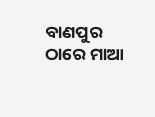ବାଣପୁର ଠାରେ ମାଆ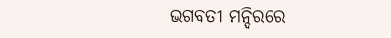ଭଗବତୀ ମନ୍ଦିରରେ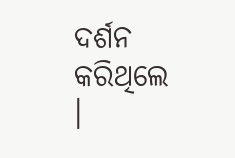ଦର୍ଶନ କରିଥିଲେ ।